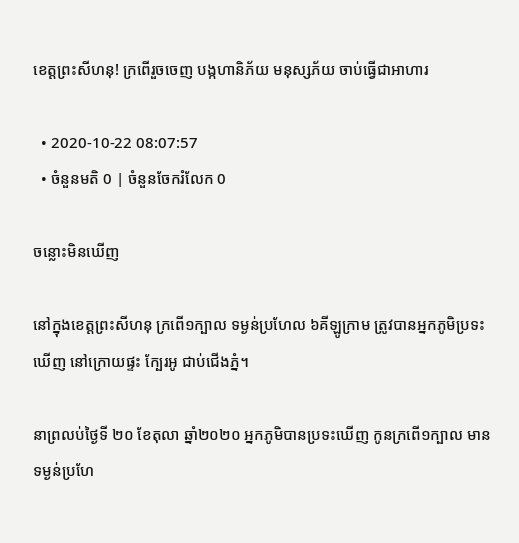ខេត្តព្រះសីហនុ! ក្រពើរួចចេញ បង្កហានិភ័យ មនុស្សភ័យ ចាប់ធ្វើជាអាហារ

  • 2020-10-22 08:07:57
  • ចំនួនមតិ 0 | ចំនួនចែករំលែក 0

ចន្លោះមិនឃើញ

នៅក្នុងខេត្តព្រះសីហនុ ក្រពើ១ក្បាល ទម្ងន់ប្រហែល ៦គីឡូក្រាម ត្រូវបានអ្នកភូមិប្រទះឃើញ នៅក្រោយផ្ទះ ក្បែរអូ ជាប់ជើងភ្នំ។

នាព្រលប់ថ្ងៃទី ២០ ខែតុលា ឆ្នាំ២០២០ អ្នកភូមិបានប្រទះឃើញ កូនក្រពើ១ក្បាល មានទម្ងន់ប្រហែ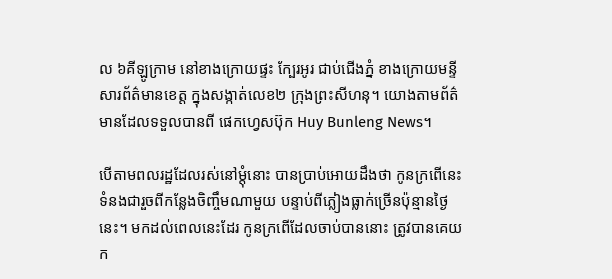ល ៦គីឡូក្រាម នៅខាងក្រោយផ្ទះ ក្បែរអូរ ជាប់ជើងភ្នំ ខាងក្រោយមន្ទីសារព័ត៌មានខេត្ត ក្នុងសង្កាត់លេខ២ ក្រុងព្រះសីហនុ។ យោងតាមព័ត៌មានដែលទទួលបានពី ផេកហ្វេសប៊ុក Huy Bunleng News។

បើតាមពលរដ្ឋដែលរស់នៅម្តុំនោះ បានប្រាប់អោយដឹងថា កូនក្រពើនេះ ទំនងជារួចពីកន្លែងចិញ្ចឹមណាមួយ បន្ទាប់ពីភ្លៀងធ្លាក់ច្រើនប៉ុន្មានថ្ងៃនេះ។ មកដល់ពេលនេះដែរ កូនក្រពើដែលចាប់បាននោះ ត្រូវបានគេយក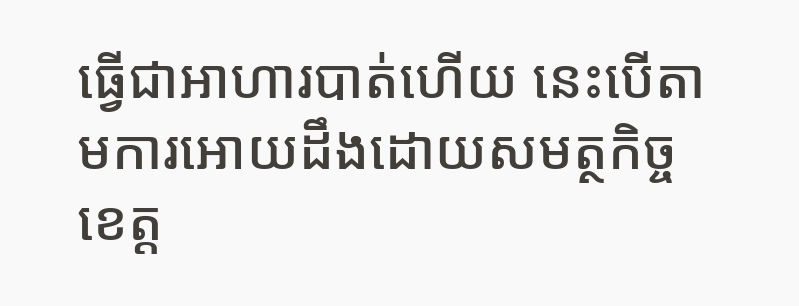ធ្វើជាអាហារបាត់ហើយ នេះបើតាមការអោយដឹងដោយសមត្ថកិច្ច ខេត្ត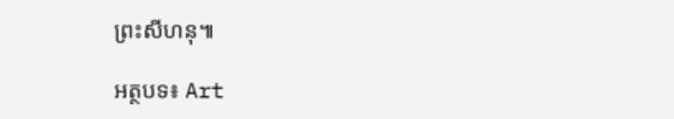ព្រះសីហនុ៕

អត្ថបទ៖ Art